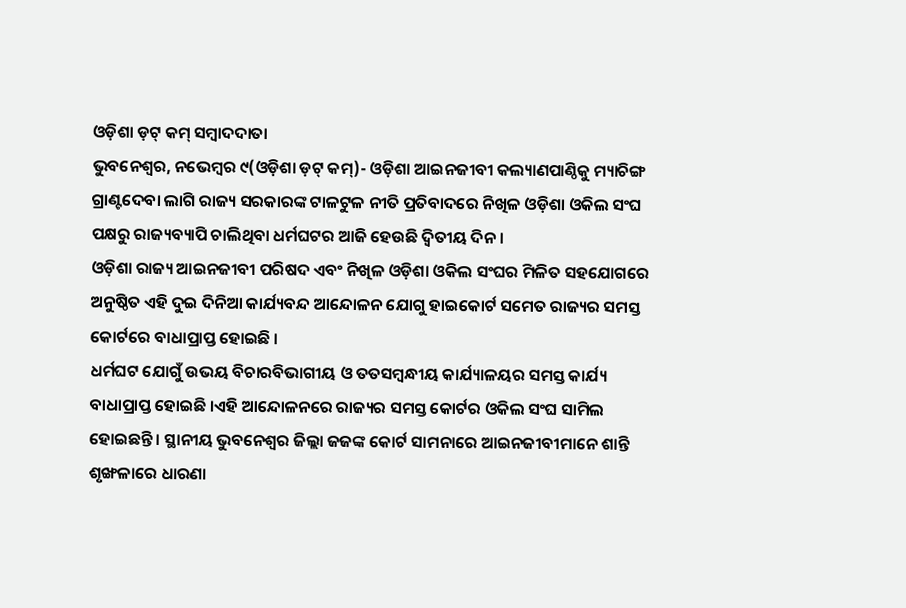ଓଡ଼ିଶା ଡ଼ଟ୍ କମ୍ ସମ୍ବାଦଦାତା
ଭୁବନେଶ୍ୱର, ନଭେମ୍ବର ୯(ଓଡ଼ିଶା ଡ଼ଟ୍ କମ୍)- ଓଡ଼ିଶା ଆଇନଜୀବୀ କଲ୍ୟାଣପାଣ୍ଠିକୁ ମ୍ୟାଚିଙ୍ଗ ଗ୍ରାଣ୍ଟଦେବା ଲାଗି ରାଜ୍ୟ ସରକାରଙ୍କ ଟାଳଟୁଳ ନୀତି ପ୍ରତିବାଦରେ ନିଖିଳ ଓଡ଼ିଶା ଓକିଲ ସଂଘ ପକ୍ଷରୁ ରାଜ୍ୟବ୍ୟାପି ଚାଲିଥିବା ଧର୍ମଘଟର ଆଜି ହେଉଛି ଦ୍ୱିତୀୟ ଦିନ ।
ଓଡ଼ିଶା ରାଜ୍ୟ ଆଇନଜୀବୀ ପରିଷଦ ଏବଂ ନିଖିଳ ଓଡ଼ିଶା ଓକିଲ ସଂଘର ମିଳିତ ସହଯୋଗରେ ଅନୁଷ୍ଠିତ ଏହି ଦୁଇ ଦିନିଆ କାର୍ଯ୍ୟବନ୍ଦ ଆନ୍ଦୋଳନ ଯୋଗୁ ହାଇକୋର୍ଟ ସମେତ ରାଜ୍ୟର ସମସ୍ତ କୋର୍ଟରେ ବାଧାପ୍ରାପ୍ତ ହୋଇଛି ।
ଧର୍ମଘଟ ଯୋଗୁଁ ଉଭୟ ବିଚାରବିଭାଗୀୟ ଓ ତତସମ୍ବନ୍ଧୀୟ କାର୍ଯ୍ୟାଳୟର ସମସ୍ତ କାର୍ଯ୍ୟ ବାଧାପ୍ରାପ୍ତ ହୋଇଛି ।ଏହି ଆନ୍ଦୋଳନରେ ରାଜ୍ୟର ସମସ୍ତ କୋର୍ଟର ଓକିଲ ସଂଘ ସାମିଲ ହୋଇଛନ୍ତି । ସ୍ଥାନୀୟ ଭୁବନେଶ୍ୱର ଜିଲ୍ଲା ଜଜଙ୍କ କୋର୍ଟ ସାମନାରେ ଆଇନଜୀବୀମାନେ ଶାନ୍ତି ଶୃଙ୍ଖଳାରେ ଧାରଣା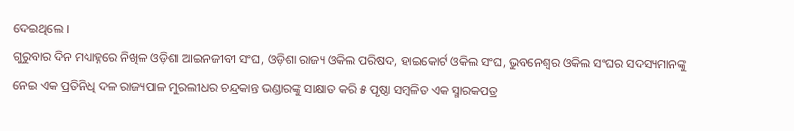ଦେଇଥିଲେ ।
ଗୁରୁବାର ଦିନ ମଧ୍ୟାହ୍ନରେ ନିଖିଳ ଓଡ଼ିଶା ଆଇନଜୀବୀ ସଂଘ, ଓଡ଼ିଶା ରାଜ୍ୟ ଓକିଲ ପରିଷଦ, ହାଇକୋର୍ଟ ଓକିଲ ସଂଘ, ଭୁବନେଶ୍ୱର ଓକିଲ ସଂଘର ସଦସ୍ୟମାନଙ୍କୁ ନେଇ ଏକ ପ୍ରତିନିଧି ଦଳ ରାଜ୍ୟପାଳ ମୁରଲୀଧର ଚନ୍ଦ୍ରକାନ୍ତ ଭଣ୍ଡାରଙ୍କୁ ସାକ୍ଷାତ କରି ୫ ପୃଷ୍ଠା ସମ୍ବଳିତ ଏକ ସ୍ମାରକପତ୍ର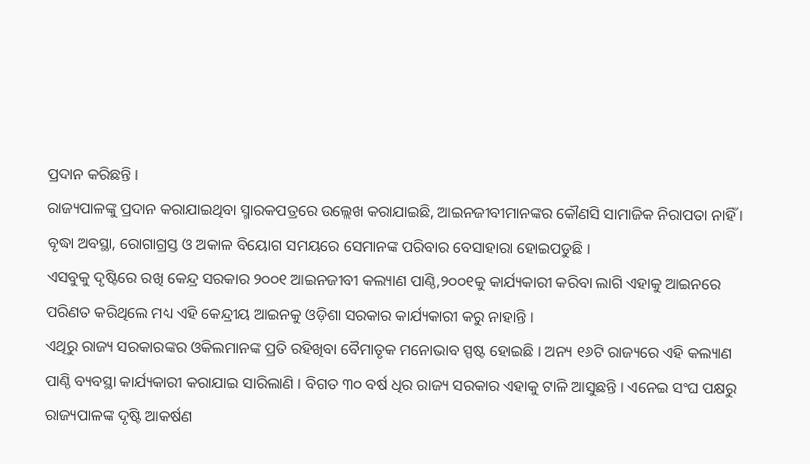ପ୍ରଦାନ କରିଛନ୍ତି ।
ରାଜ୍ୟପାଳଙ୍କୁ ପ୍ରଦାନ କରାଯାଇଥିବା ସ୍ମାରକପତ୍ରରେ ଉଲ୍ଲେଖ କରାଯାଇଛି, ଆଇନଜୀବୀମାନଙ୍କର କୌଣସି ସାମାଜିକ ନିରାପତା ନାହିଁ । ବୃଦ୍ଧା ଅବସ୍ଥା, ରୋଗାଗ୍ରସ୍ତ ଓ ଅକାଳ ବିୟୋଗ ସମୟରେ ସେମାନଙ୍କ ପରିବାର ବେସାହାରା ହୋଇପଡୁଛି ।
ଏସବୁକୁ ଦୃଷ୍ଟିରେ ରଖି କେନ୍ଦ୍ର ସରକାର ୨୦୦୧ ଆଇନଜୀବୀ କଲ୍ୟାଣ ପାଣ୍ଠି,୨୦୦୧କୁ କାର୍ଯ୍ୟକାରୀ କରିବା ଲାଗି ଏହାକୁ ଆଇନରେ ପରିଣତ କରିଥିଲେ ମଧ୍ୟ ଏହି କେନ୍ଦ୍ରୀୟ ଆଇନକୁ ଓଡ଼ିଶା ସରକାର କାର୍ଯ୍ୟକାରୀ କରୁ ନାହାନ୍ତି ।
ଏଥିରୁ ରାଜ୍ୟ ସରକାରଙ୍କର ଓକିଲମାନଙ୍କ ପ୍ରତି ରହିଖିବା ବୈମାତୃକ ମନୋଭାବ ସ୍ପଷ୍ଟ ହୋଇଛି । ଅନ୍ୟ ୧୬ଟି ରାଜ୍ୟରେ ଏହି କଲ୍ୟାଣ ପାଣ୍ଠି ବ୍ୟବସ୍ଥା କାର୍ଯ୍ୟକାରୀ କରାଯାଇ ସାରିଲାଣି । ବିଗତ ୩୦ ବର୍ଷ ଧିର ରାଜ୍ୟ ସରକାର ଏହାକୁ ଟାଳି ଆସୁଛନ୍ତି । ଏନେଇ ସଂଘ ପକ୍ଷରୁ ରାଜ୍ୟପାଳଙ୍କ ଦୃଷ୍ଟି ଆକର୍ଷଣ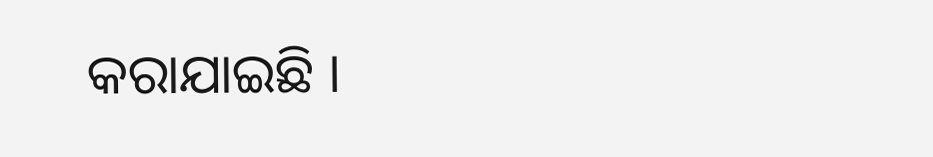କରାଯାଇଛି ।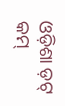ଓଡ଼ିଶା ଡ଼ଟ୍ କମ୍